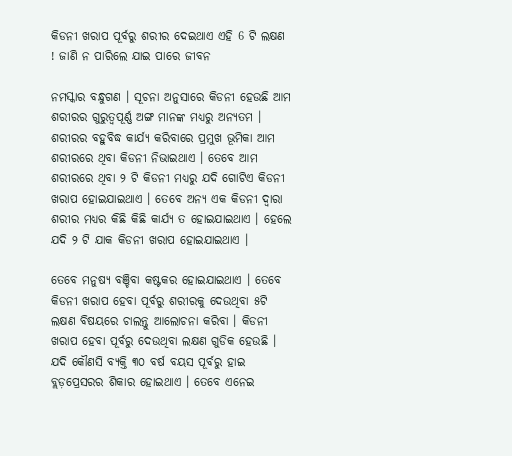କିଡନୀ ଖରାପ ପୂର୍ବରୁ ଶରୀର ଦେଇଥାଏ ଏହି 6 ଟି ଲକ୍ଷଣ ! ଜାଣି ନ ପାରିଲେ ଯାଇ ପାରେ ଜୀବନ

ନମସ୍କାର ବନ୍ଧୁଗଣ । ସୂଚନା ଅନୁସାରେ କିଡନୀ ହେଉଛି ଆମ ଶରୀରର ଗୁରୁତ୍ଵପୂର୍ଣ୍ଣ ଅଙ୍ଗ ମାନଙ୍କ ମଧ୍ୟରୁ ଅନ୍ୟତମ । ଶରୀରର ବହୁବିଦ୍ଧ କାର୍ଯ୍ୟ କରିବାରେ ପ୍ରମୁଖ ଭୂମିକା ଆମ ଶରୀରରେ ଥିବା କିଡନୀ ନିଭାଇଥାଏ । ତେବେ ଆମ ଶରୀରରେ ଥିବା ୨ ଟି କିଡନୀ ମଧ୍ୟରୁ ଯଦି ଗୋଟିଏ କିଡନୀ ଖରାପ ହୋଇଯାଇଥାଏ । ତେବେ ଅନ୍ୟ ଏକ କିଡନୀ ଦ୍ଵାରା ଶରୀର ମଧ୍ୟର କିଛି କିଛି କାର୍ଯ୍ୟ ତ ହୋଇଯାଇଥାଏ । ହେଲେ ଯଦି ୨ ଟି ଯାକ କିଡନୀ ଖରାପ ହୋଇଯାଇଥାଏ ।

ତେବେ ମନୁଷ୍ୟ ବଞ୍ଚିବା କଷ୍ଟକର ହୋଇଯାଇଥାଏ । ତେବେ କିଡନୀ ଖରାପ ହେବା ପୂର୍ବରୁ ଶରୀରକୁ ଦେଉଥିବା ୫ଟି ଲକ୍ଷଣ ବିଷୟରେ ଚାଲନ୍ତୁ ଆଲୋଚନା କରିବା । କିଡନୀ ଖରାପ ହେବା ପୂର୍ବରୁ ଦେଉଥିବା ଲକ୍ଷଣ ଗୁଡିକ ହେଉଛି । ଯଦି କୌଣସି ବ୍ୟକ୍ତି ୩୦ ବର୍ଷ ବୟସ ପୂର୍ବରୁ ହାଇ ବ୍ଲଡ଼ପ୍ରେସରର ଶିକାର ହୋଇଥାଏ । ତେବେ ଏନେଇ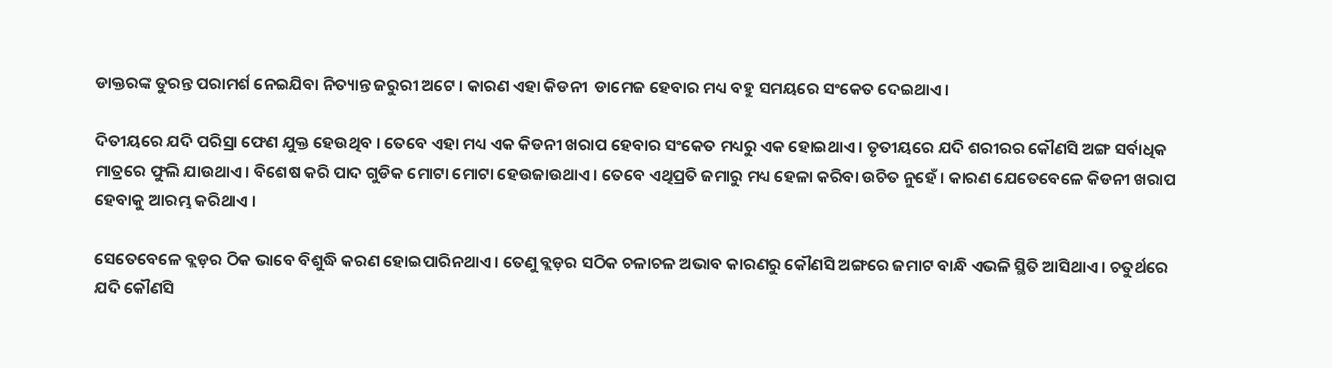ଡାକ୍ତରଙ୍କ ତୁରନ୍ତ ପରାମର୍ଶ ନେଇଯିବା ନିତ୍ୟାନ୍ତ ଜରୁରୀ ଅଟେ । କାରଣ ଏହା କିଡନୀ  ଡାମେଜ ହେବାର ମଧ୍ୟ ବହୁ ସମୟରେ ସଂକେତ ଦେଇଥାଏ ।

ଦିତୀୟରେ ଯଦି ପରିସ୍ରା ଫେଣ ଯୁକ୍ତ ହେଉଥିବ । ତେବେ ଏହା ମଧ୍ୟ ଏକ କିଡନୀ ଖରାପ ହେବାର ସଂକେତ ମଧ୍ୟରୁ ଏକ ହୋଇଥାଏ । ତୃତୀୟରେ ଯଦି ଶରୀରର କୌଣସି ଅଙ୍ଗ ସର୍ବାଧିକ ମାତ୍ରରେ ଫୁଲି ଯାଉଥାଏ । ବିଶେଷ କରି ପାଦ ଗୁଡିକ ମୋଟା ମୋଟା ହେଉଜାଉଥାଏ । ତେବେ ଏଥିପ୍ରତି ଜମାରୁ ମଧ୍ୟ ହେଳା କରିବା ଉଚିତ ନୁହେଁ । କାରଣ ଯେତେବେଳେ କିଡନୀ ଖରାପ ହେବାକୁ ଆରମ୍ଭ କରିଥାଏ ।

ସେତେବେଳେ ବ୍ଲଡ଼ର ଠିକ ଭାବେ ବିଶୁଦ୍ଧି କରଣ ହୋଇପାରିନଥାଏ । ତେଣୁ ବ୍ଲଡ଼ର ସଠିକ ଚଳାଚଳ ଅଭାବ କାରଣରୁ କୌଣସି ଅଙ୍ଗରେ ଜମାଟ ବାନ୍ଧି ଏଭଳି ସ୍ଥିତି ଆସିଥାଏ । ଚତୁର୍ଥରେ ଯଦି କୌଣସି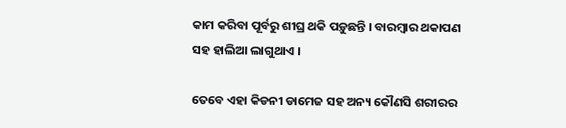କାମ କରିବା ପୂର୍ବରୁ ଶୀଘ୍ର ଥକି ପଡ଼ୁଛନ୍ତି । ବାରମ୍ବାର ଥକାପଣ ସହ ହାଲିଆ ଲାଗୁଥାଏ ।

ତେବେ ଏହା କିଡନୀ ଡାମେଜ ସହ ଅନ୍ୟ କୌଣସି ଶରୀରର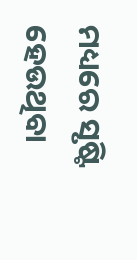ମଧ୍ୟରେ ସୃଷ୍ଟି ହେଉଥିବା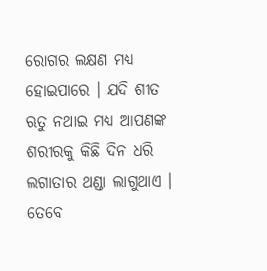ରୋଗର ଲକ୍ଷଣ ମଧ୍ୟ ହୋଇପାରେ । ଯଦି ଶୀତ ଋତୁ ନଥାଇ ମଧ୍ୟ ଆପଣଙ୍କ ଶରୀରକୁ କିଛି ଦିନ ଧରି ଲଗାତାର ଥଣ୍ଡା ଲାଗୁଥାଏ । ତେବେ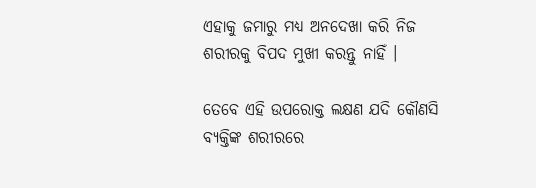ଏହାକୁ ଜମାରୁ ମଧ୍ୟ ଅନଦେଖା କରି ନିଜ ଶରୀରକୁ ବିପଦ ମୁଖୀ କରନ୍ତୁ ନାହିଁ ।

ତେବେ ଏହି ଉପରୋକ୍ତ ଲକ୍ଷଣ ଯଦି କୌଣସି ବ୍ୟକ୍ତିଙ୍କ ଶରୀରରେ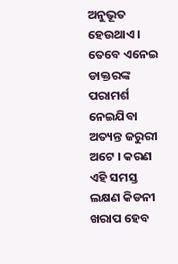ଅନୁଭୂତ ହେଉଥାଏ । ତେବେ ଏନେଇ ଡାକ୍ତରଙ୍କ ପରାମର୍ଶ ନେଇଯିବା ଅତ୍ୟନ୍ତ ଜରୁରୀ ଅଟେ । କରଣ ଏହି ସମସ୍ତ ଲକ୍ଷଣ କିଡନୀ ଖରାପ ହେବ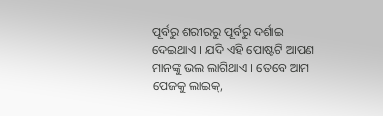ପୂର୍ବରୁ ଶରୀରରୁ ପୂର୍ବରୁ ଦର୍ଶାଇ ଦେଇଥାଏ । ଯଦି ଏହି ପୋଷ୍ଟଟି ଆପଣ ମାନଙ୍କୁ ଭଲ ଲାଗିଥାଏ । ତେବେ ଆମ ପେଜକୁ ଲାଇକ୍,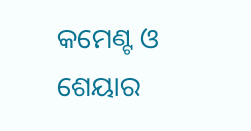କମେଣ୍ଟ ଓ ଶେୟାର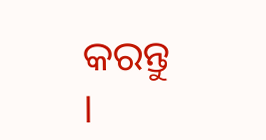କରନ୍ତୁ ।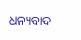ଧନ୍ୟବାଦ